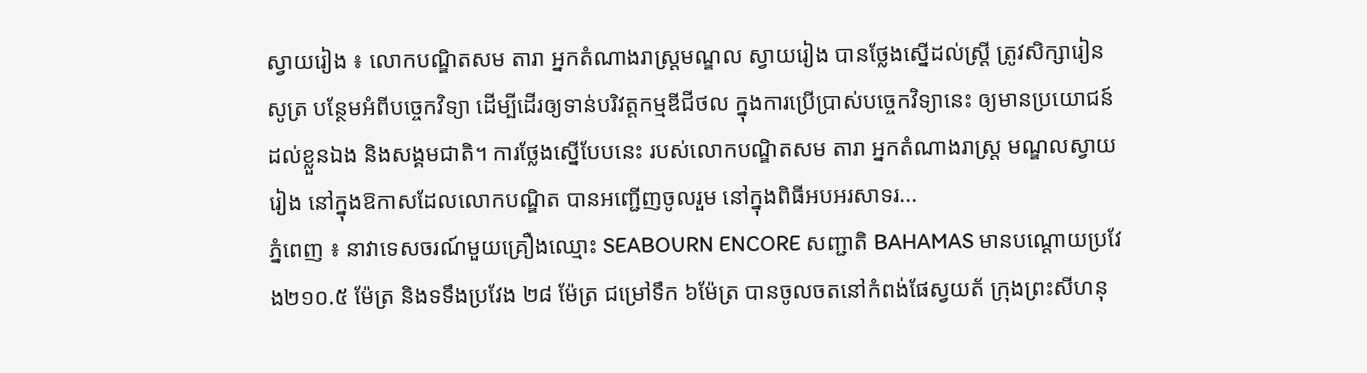ស្វាយរៀង ៖ លោកបណ្ឌិតសម តារា អ្នកតំណាងរាស្ត្រមណ្ឌល ស្វាយរៀង បានថ្លែងស្នើដល់ស្ត្រី ត្រូវសិក្សារៀនសូត្រ បន្ថែមអំពីបច្ចេកវិទ្យា ដើម្បីដើរឲ្យទាន់បរិវត្តកម្មឌីជីថល ក្នុងការប្រើប្រាស់បច្ចេកវិទ្យានេះ ឲ្យមានប្រយោជន៍ ដល់ខ្លួនឯង និងសង្គមជាតិ។ ការថ្លែងស្នើបែបនេះ របស់លោកបណ្ឌិតសម តារា អ្នកតំណាងរាស្ត្រ មណ្ឌលស្វាយរៀង នៅក្នុងឱកាសដែលលោកបណ្ឌិត បានអញ្ជើញចូលរួម នៅក្នុងពិធីអបអរសាទរ...
ភ្នំពេញ ៖ នាវាទេសចរណ៍មួយគ្រឿងឈ្មោះ SEABOURN ENCORE សញ្ជាតិ BAHAMAS មានបណ្ដោយប្រវែង២១០.៥ ម៉ែត្រ និងទទឹងប្រវែង ២៨ ម៉ែត្រ ជម្រៅទឹក ៦ម៉ែត្រ បានចូលចតនៅកំពង់ផែស្វយត័ ក្រុងព្រះសីហនុ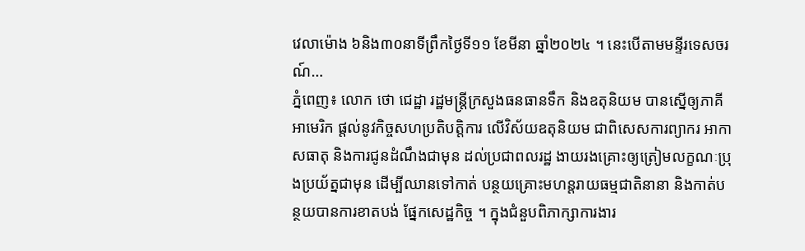វេលាម៉ោង ៦និង៣០នាទីព្រឹកថ្ងៃទី១១ ខែមីនា ឆ្នាំ២០២៤ ។ នេះបើតាមមន្ទីរទេសចរណ៍...
ភ្នំពេញ៖ លោក ថោ ជេដ្ឋា រដ្ឋមន្ត្រីក្រសួងធនធានទឹក និងឧតុនិយម បានស្នើឲ្យភាគីអាមេរិក ផ្តល់នូវកិច្ចសហប្រតិបត្តិការ លើវិស័យឧតុនិយម ជាពិសេសការព្យាករ អាកាសធាតុ និងការជូនដំណឹងជាមុន ដល់ប្រជាពលរដ្ឋ ងាយរងគ្រោះឲ្យត្រៀមលក្ខណៈប្រុងប្រយ័ត្នជាមុន ដើម្បីឈានទៅកាត់ បន្ថយគ្រោះមហន្តរាយធម្មជាតិនានា និងកាត់បន្ថយបានការខាតបង់ ផ្នែកសេដ្ឋកិច្ច ។ ក្នុងជំនួបពិភាក្សាការងារ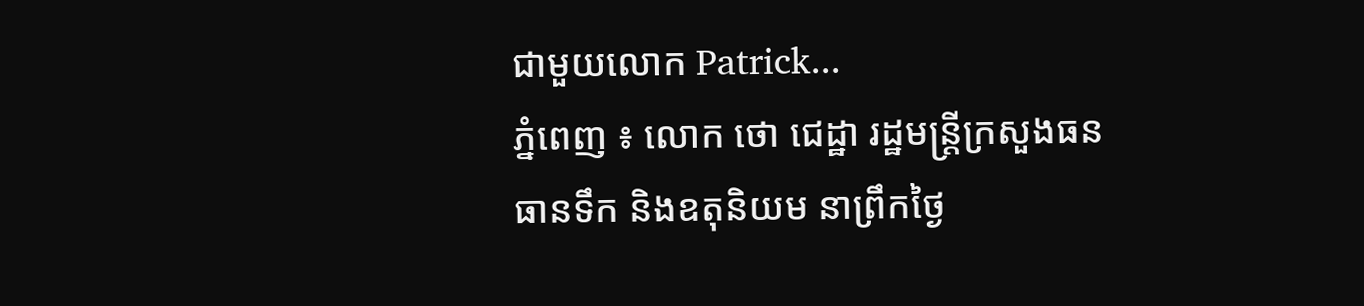ជាមួយលោក Patrick...
ភ្នំពេញ ៖ លោក ថោ ជេដ្ឋា រដ្ឋមន្ត្រីក្រសួងធនធានទឹក និងឧតុនិយម នាព្រឹកថ្ងៃ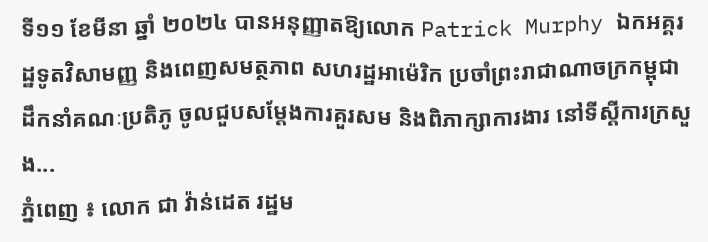ទី១១ ខែមីនា ឆ្នាំ ២០២៤ បានអនុញ្ញាតឱ្យលោក Patrick Murphy ឯកអគ្គរដ្ឋទូតវិសាមញ្ញ និងពេញសមត្ថភាព សហរដ្ឋអាម៉េរិក ប្រចាំព្រះរាជាណាចក្រកម្ពុជា ដឹកនាំគណៈប្រតិភូ ចូលជួបសម្តែងការគួរសម និងពិភាក្សាការងារ នៅទីស្តីការក្រសួង...
ភ្នំពេញ ៖ លោក ជា វ៉ាន់ដេត រដ្ឋម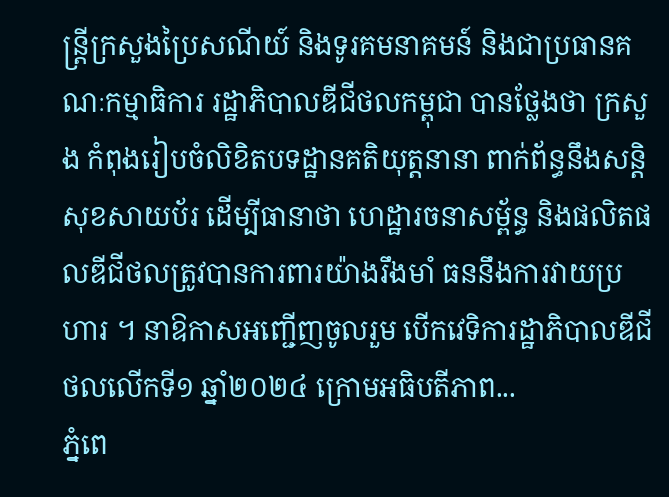ន្ត្រីក្រសួងប្រៃសណីយ៍ និងទូរគមនាគមន៍ និងជាប្រធានគណៈកម្មាធិការ រដ្ឋាភិបាលឌីជីថលកម្ពុជា បានថ្លែងថា ក្រសួង កំពុងរៀបចំលិខិតបទដ្ឋានគតិយុត្តនានា ពាក់ព័ន្ធនឹងសន្តិសុខសាយប័រ ដើម្បីធានាថា ហេដ្ឋារចនាសម្ព័ន្ធ និងផលិតផលឌីជីថលត្រូវបានការពារយ៉ាងរឹងមាំ ធននឹងការវាយប្រហារ ។ នាឱកាសអញ្ជើញចូលរួម បើកវេទិការដ្ឋាភិបាលឌីជីថលលើកទី១ ឆ្នាំ២០២៤ ក្រោមអធិបតីភាព...
ភ្នំពេ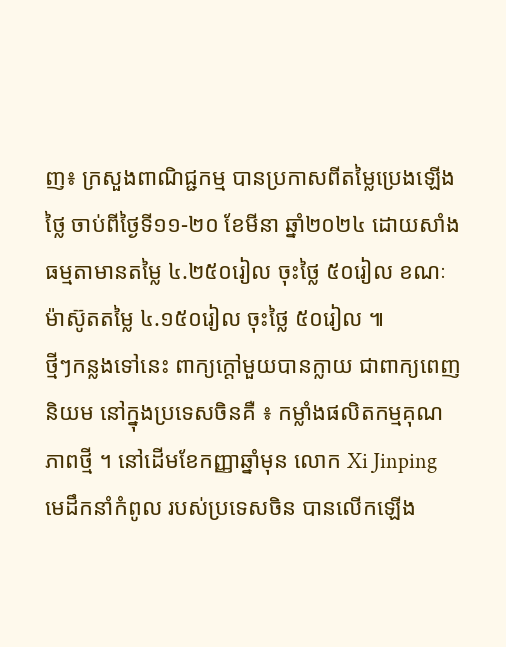ញ៖ ក្រសួងពាណិជ្ជកម្ម បានប្រកាសពីតម្លៃប្រេងឡើងថ្លៃ ចាប់ពីថ្ងៃទី១១-២០ ខែមីនា ឆ្នាំ២០២៤ ដោយសាំងធម្មតាមានតម្លៃ ៤.២៥០រៀល ចុះថ្លៃ ៥០រៀល ខណៈម៉ាស៊ូតតម្លៃ ៤.១៥០រៀល ចុះថ្លៃ ៥០រៀល ៕
ថ្មីៗកន្លងទៅនេះ ពាក្យក្តៅមួយបានក្លាយ ជាពាក្យពេញនិយម នៅក្នុងប្រទេសចិនគឺ ៖ កម្លាំងផលិតកម្មគុណភាពថ្មី ។ នៅដើមខែកញ្ញាឆ្នាំមុន លោក Xi Jinping មេដឹកនាំកំពូល របស់ប្រទេសចិន បានលើកឡើង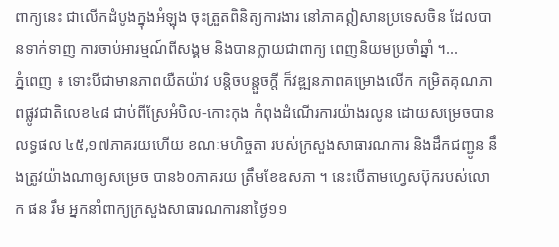ពាក្យនេះ ជាលើកដំបូងក្នុងអំឡុង ចុះត្រួតពិនិត្យការងារ នៅភាគឦសានប្រទេសចិន ដែលបានទាក់ទាញ ការចាប់អារម្មណ៍ពីសង្គម និងបានក្លាយជាពាក្យ ពេញនិយមប្រចាំឆ្នាំ ។...
ភ្នំពេញ ៖ ទោះបីជាមានភាពយឺតយ៉ាវ បន្តិចបន្តួចក្តី ក៏វឌ្ឍនភាពគម្រោងលើក កម្រិតគុណភាពផ្លូវជាតិលេខ៤៨ ជាប់ពីស្រែអំបិល-កោះកុង កំពុងដំណើរការយ៉ាងរលូន ដោយសម្រេចបានលទ្ធផល ៤៥,១៧ភាគរយហើយ ខណៈមហិច្ចតា របស់ក្រសួងសាធារណការ និងដឹកជញ្ជូន នឹងត្រូវយ៉ាងណាឲ្យសម្រេច បាន៦០ភាគរយ ត្រឹមខែឧសភា ។ នេះបើតាមហ្វេសប៊ុករបស់លោក ផន រឹម អ្នកនាំពាក្យក្រសួងសាធារណការនាថ្ងៃ១១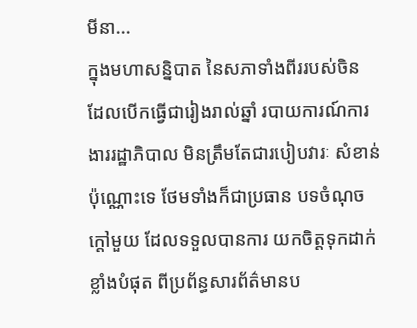មីនា...
ក្នុងមហាសន្និបាត នៃសភាទាំងពីររបស់ចិន ដែលបើកធ្វើជារៀងរាល់ឆ្នាំ របាយការណ៍ការងាររដ្ឋាភិបាល មិនត្រឹមតែជារបៀបវារៈ សំខាន់ប៉ុណ្ណោះទេ ថែមទាំងក៏ជាប្រធាន បទចំណុចក្តៅមួយ ដែលទទួលបានការ យកចិត្តទុកដាក់ខ្លាំងបំផុត ពីប្រព័ន្ធសារព័ត៌មានប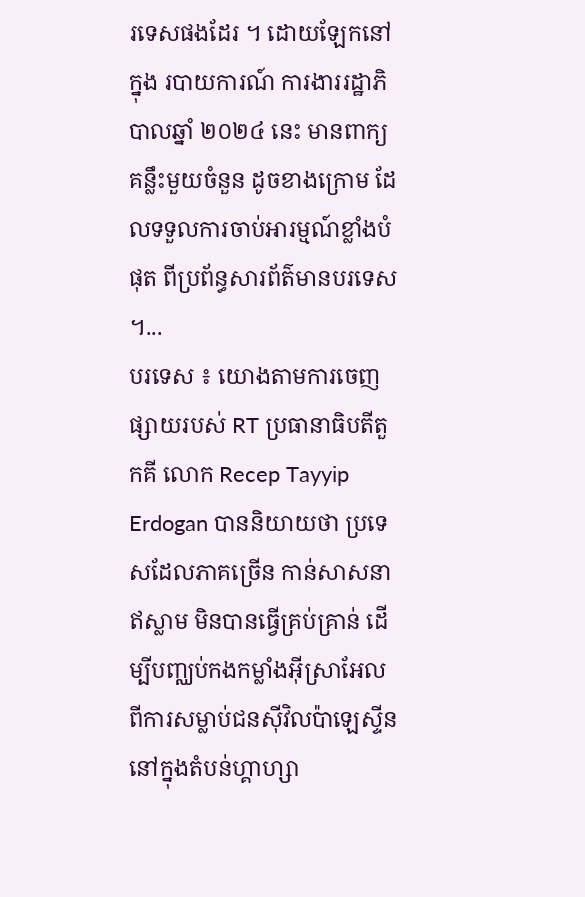រទេសផងដែរ ។ ដោយឡែកនៅក្នុង របាយការណ៍ ការងាររដ្ឋាភិបាលឆ្នាំ ២០២៤ នេះ មានពាក្យគន្លឹះមួយចំនួន ដូចខាងក្រោម ដែលទទួលការចាប់អារម្មណ៍ខ្លាំងបំផុត ពីប្រព័ន្ធសារព័ត៌មានបរទេស ។...
បរទេស ៖ យោងតាមការចេញផ្សាយរបស់ RT ប្រធានាធិបតីតួកគី លោក Recep Tayyip Erdogan បាននិយាយថា ប្រទេសដែលភាគច្រើន កាន់សាសនាឥស្លាម មិនបានធ្វើគ្រប់គ្រាន់ ដើម្បីបញ្ឈប់កងកម្លាំងអ៊ីស្រាអែល ពីការសម្លាប់ជនស៊ីវិលប៉ាឡេស្ទីន នៅក្នុងតំបន់ហ្គាហ្សា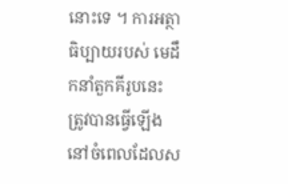នោះទេ ។ ការអត្ថាធិប្បាយរបស់ មេដឹកនាំតួកគីរូបនេះ ត្រូវបានធ្វើឡើង នៅចំពេលដែលស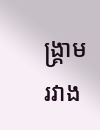ង្រ្គាម រវាង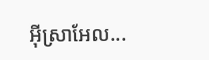អ៊ីស្រាអែល...